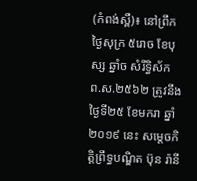(កំពង់ស្ពឺ)៖ នៅព្រឹកថ្ងៃសុក្រ ៥រោច ខែបុស្ស ឆ្នាំច សំរឹទ្ធិស័ក ព.ស.២៥៦២ ត្រូវនឹងថ្ងៃទី២៥ ខែមករា ឆ្នាំ២០១៩ នេះ សម្ដេចកិត្តិព្រឹទ្ធបណ្ឌិត ប៊ុន រ៉ានី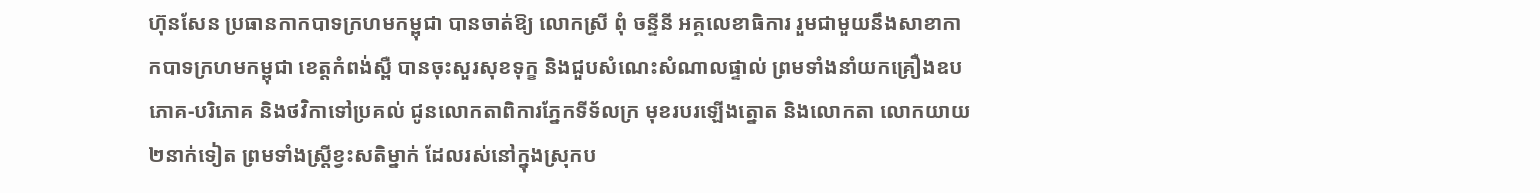ហ៊ុនសែន ប្រធានកាកបាទក្រហមកម្ពុជា បានចាត់ឱ្យ លោកស្រី ពុំ ចន្ទីនី អគ្គលេខាធិការ រួមជាមួយនឹងសាខាកាកបាទក្រហមកម្ពុជា ខេត្តកំពង់ស្ពឺ បានចុះសួរសុខទុក្ខ និងជួបសំណេះសំណាលផ្ទាល់ ព្រមទាំងនាំយកគ្រឿងឧបភោគ-បរិភោគ និងថវិកាទៅប្រគល់ ជូនលោកតាពិការភ្នែកទីទ័លក្រ មុខរបរឡើងត្នោត និងលោកតា លោកយាយ២នាក់ទៀត ព្រមទាំងស្ត្រីខ្វះសតិម្នាក់ ដែលរស់នៅក្នុងស្រុកប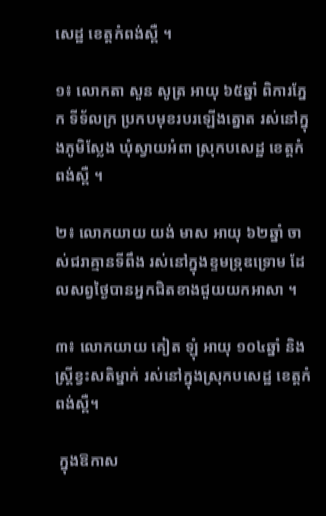សេដ្ឋ ខេត្តកំពង់ស្ពឺ ។

១៖ លោកតា សួន សូត្រ អាយុ ៦៥ឆ្នាំ ពិការភ្នែក ទីទ័លក្រ ប្រកបមុខរបរឡើងត្នោត រស់នៅក្នុងភូមិស្លែង ឃុំស្វាយអំពា ស្រុកបសេដ្ឋ ខេត្តកំពង់ស្ពឺ ។

២៖ លោកយាយ យង់ មាស អាយុ ៦២ឆ្នាំ ចាស់ជរាគ្មានទីពឹង រស់នៅក្នុងខ្ទមទ្រុឌទ្រោម ដែលសព្វថ្ងៃបានអ្នកជិតខាងជួយយកអាសា ។

៣៖ លោកយាយ គៀត ឡុំ អាយុ ១០៤ឆ្នាំ និងស្ត្រីខ្វះសតិម្នាក់ រស់នៅក្នុងស្រុកបសេដ្ឋ ខេត្តកំពង់ស្ពឺ។

 ក្នុងឱកាស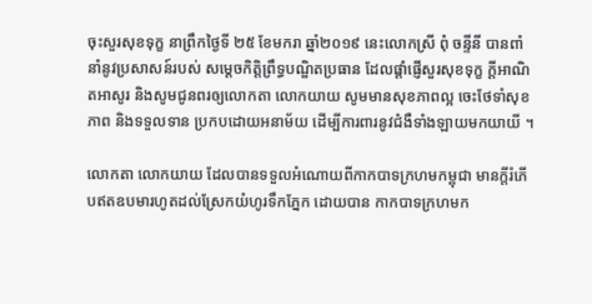ចុះសួរសុខទុក្ខ នាព្រឹកថ្ងៃទី ២៥ ខែមករា ឆ្នាំ២០១៩ នេះលោកស្រី ពុំ ចន្ទីនី បានពាំនាំនូវប្រសាសន៍របស់ សម្តេចកិត្តិព្រឹទ្ធបណ្ឌិតប្រធាន ដែលផ្តាំផ្ញើសួរសុខទុក្ខ ក្ដីអាណិតអាសូរ និងសូមជូនពរឲ្យលោកតា លោកយាយ សូមមានសុខភាពល្អ ចេះថែទាំសុខភាព និងទទួលទាន ប្រកបដោយអនាម័យ ដើម្បីការពារនូវជំងឺទាំងឡាយមកយាយី ។

លោកតា លោកយាយ ដែលបានទទួលអំណោយពីកាកបាទក្រហមកម្ពុជា មានក្តីរំភើបឥតឧបមារហូតដល់ស្រែកយំហូរទឹកភ្នែក ដោយបាន កាកបាទក្រហមក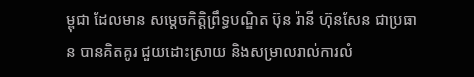ម្ពុជា ដែលមាន សម្តេចកិត្តិព្រឹទ្ធបណ្ឌិត ប៊ុន រ៉ានី ហ៊ុនសែន ជាប្រធាន បានគិតគូរ ជួយដោះស្រាយ និងសម្រាលរាល់ការលំ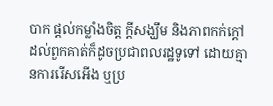បាក ផ្តល់កម្លាំងចិត្ត ក្តីសង្ឃឹម និងភាពកក់ក្តៅដល់ពួកគាត់ក៏ដូចប្រជាពលរដ្ឋទូទៅ ដោយគ្មានការរើសអើង ឬប្រ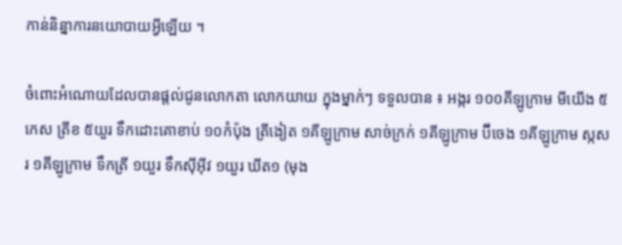កាន់និន្នាការនយោបាយអ្វីឡើយ ។

ចំពោះអំណោយដែលបានផ្តល់ជូនលោកតា លោកយាយ ក្នុងម្នាក់ៗ ទទួលបាន ៖ អង្ករ ១០០គីឡូក្រាម មីយើង ៥កេស ត្រីខ ៥យួរ ទឹកដោះគោខាប់ ១០កំប៉ុង ត្រីងៀត ១គីឡូក្រាម សាច់ក្រក់ ១គីឡូក្រាម ប៊ីចេង ១គីឡូក្រាម ស្កសរ ១គីឡូក្រាម ទឹកត្រី ១យួរ ទឹកស៊ីអុីវ ១យួរ ឃីត១ (មុង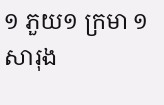១ ភួយ១ ក្រមា ១ សារុង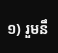១) រួមនឹ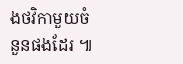ងថវិកាមួយចំនួនផងដែរ ៕